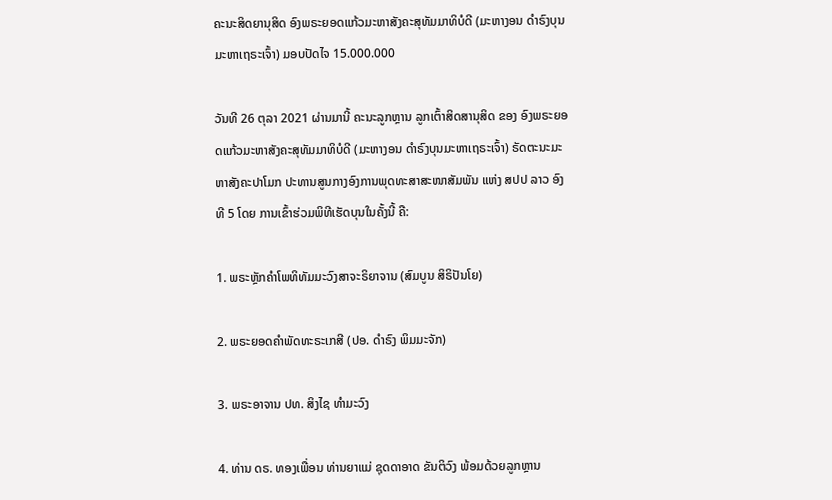ຄະນະສິດຍານຸສິດ ອົງພຣະຍອດແກ້ວມະຫາສັງຄະສຸທັມມາທິບໍດີ (ມະຫາງອນ ດຳຣົງບຸນມະຫາເຖຣະເຈົ້າ) ມອບປັດໄຈ 15.000.000

ວັນທີ 26 ຕຸລາ 2021 ຜ່ານມານີ້ ຄະນະລູກຫຼານ ລູກເຕົ້າສິດສານຸສິດ ຂອງ ອົງພຣະຍອດແກ້ວມະຫາສັງຄະສຸທັມມາທິບໍດີ (ມະຫາງອນ ດຳຣົງບຸນມະຫາເຖຣະເຈົ້າ) ຣັດຕະນະມະຫາສັງຄະປາໂມກ ປະທານສູນກາງອົງການພຸດທະສາສະໜາສັມພັນ ແຫ່ງ ສປປ ລາວ ອົງທີ 5 ໂດຍ ການເຂົ້າຮ່ວມພິທີເຮັດບຸນໃນຄັ້ງນີ້ ຄື:

1. ພຣະຫຼັກຄຳໂພທິທັມມະວົງສາຈະຣິຍາຈານ (ສົມບູນ ສິຣິປັນໂຍ)

2. ພຣະຍອດຄຳພັດທະຣະເກສີ (ປອ. ດຳຣົງ ພິມມະຈັກ)

3. ພຣະອາຈານ ປທ. ສິງໄຊ ທຳມະວົງ

4. ທ່ານ ດຣ. ທອງເພື່ອນ ທ່ານຍາແມ່ ຊຸດດາອາດ ຂັນຕິວົງ ພ້ອມດ້ວຍລູກຫຼານ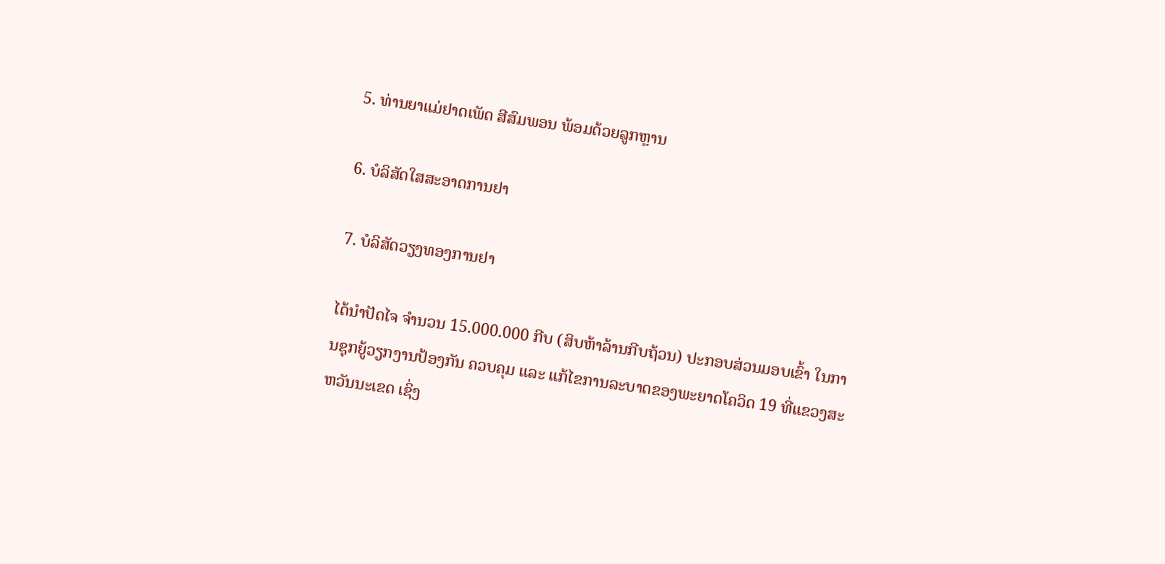5. ທ່ານຍາແມ່ຢາດເພັດ ສີສົມພອນ ພ້ອມດ້ວຍລູກຫຼານ

6. ບໍລິສັດໃສສະອາດການຢາ

7. ບໍລິສັດວຽງທອງການຢາ

ໄດ້ນຳປັດໄຈ ຈຳນວນ 15.000.000 ກີບ (ສິບຫ້າລ້ານກີບຖ້ວນ) ປະກອບສ່ວນມອບເຂົ້າ ໃນການຊຸກຍູ້ວຽກງານປ້ອງກັນ ຄວບຄຸມ ແລະ ແກ້ໄຂການລະບາດຂອງພະຍາດໂຄວິດ 19 ທີ່ແຂວງສະຫວັນນະເຂດ ເຊິ່ງ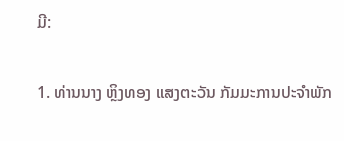ມີ:

1. ທ່ານນາງ ຫຼິງທອງ ແສງຕະວັນ ກັມມະການປະຈຳພັກ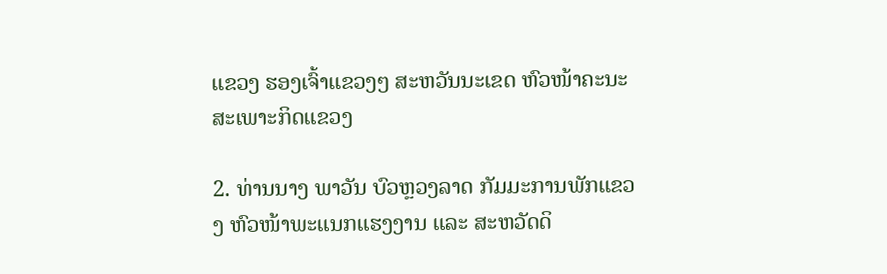ແຂວງ ຮອງເຈົ້າແຂວງໆ ສະຫວັນນະເຂດ ຫົວໜ້າຄະນະສະເພາະກິດແຂວງ

2. ທ່ານນາງ ພາວັນ ບົວຫຼວງລາດ ກັມມະການພັກແຂວງ ຫົວໜ້າພະແນກແຮງງານ ແລະ ສະຫວັດດິ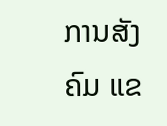ການສັງຄົມ ແຂ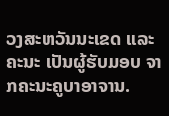ວງສະຫວັນນະເຂດ ແລະ ຄະນະ ເປັນຜູ້ຮັບມອບ ຈາກຄະນະຄູບາອາຈານ.